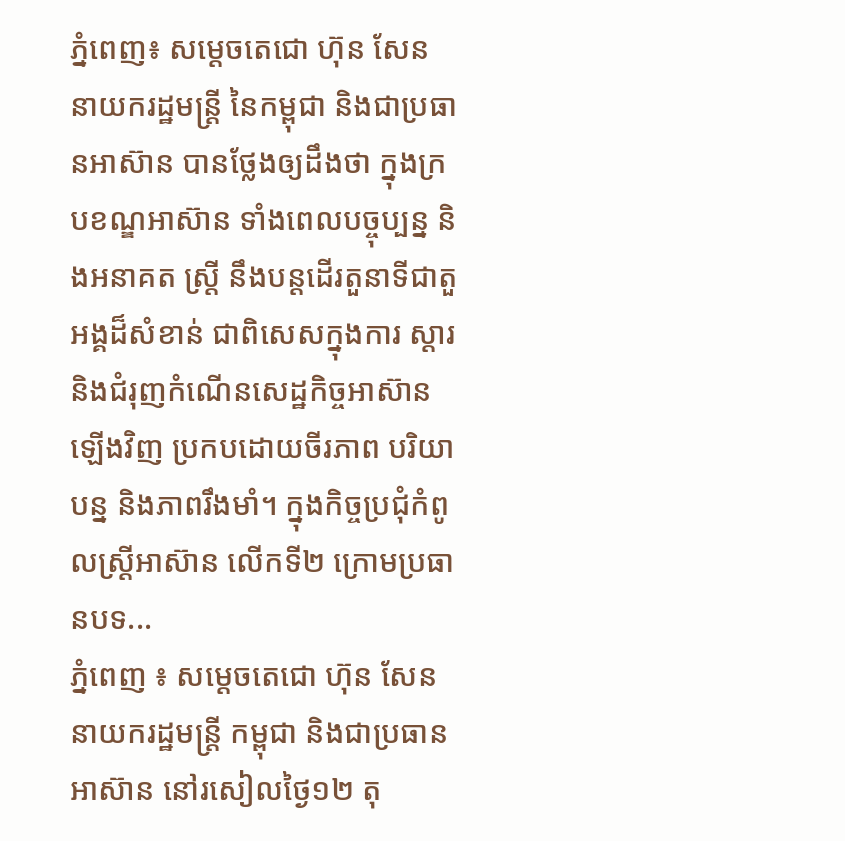ភ្នំពេញ៖ សម្តេចតេជោ ហ៊ុន សែន នាយករដ្ឋមន្ដ្រី នៃកម្ពុជា និងជាប្រធានអាស៊ាន បានថ្លែងឲ្យដឹងថា ក្នុងក្របខណ្ឌអាស៊ាន ទាំងពេលបច្ចុប្បន្ន និងអនាគត ស្ត្រី នឹងបន្តដើរតួនាទីជាតួអង្គដ៏សំខាន់ ជាពិសេសក្នុងការ ស្ដារ និងជំរុញកំណើនសេដ្ឋកិច្ចអាស៊ានឡើងវិញ ប្រកបដោយចីរភាព បរិយាបន្ន និងភាពរឹងមាំ។ ក្នុងកិច្ចប្រជុំកំពូលស្ដ្រីអាស៊ាន លើកទី២ ក្រោមប្រធានបទ...
ភ្នំពេញ ៖ សម្ដេចតេជោ ហ៊ុន សែន នាយករដ្ឋមន្ត្រី កម្ពុជា និងជាប្រធានអាស៊ាន នៅរសៀលថ្ងៃ១២ តុ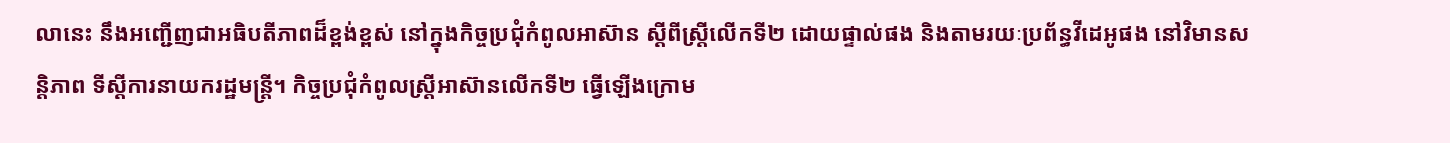លានេះ នឹងអញ្ជើញជាអធិបតីភាពដ៏ខ្ពង់ខ្ពស់ នៅក្នុងកិច្ចប្រជុំកំពូលអាស៊ាន ស្ដីពីស្ត្រីលើកទី២ ដោយផ្ទាល់ផង និងតាមរយៈប្រព័ន្ធវីដេអូផង នៅវិមានសន្តិភាព ទីស្ដីការនាយករដ្ឋមន្ត្រី។ កិច្ចប្រជុំកំពូលស្ត្រីអាស៊ានលើកទី២ ធ្វើឡើងក្រោម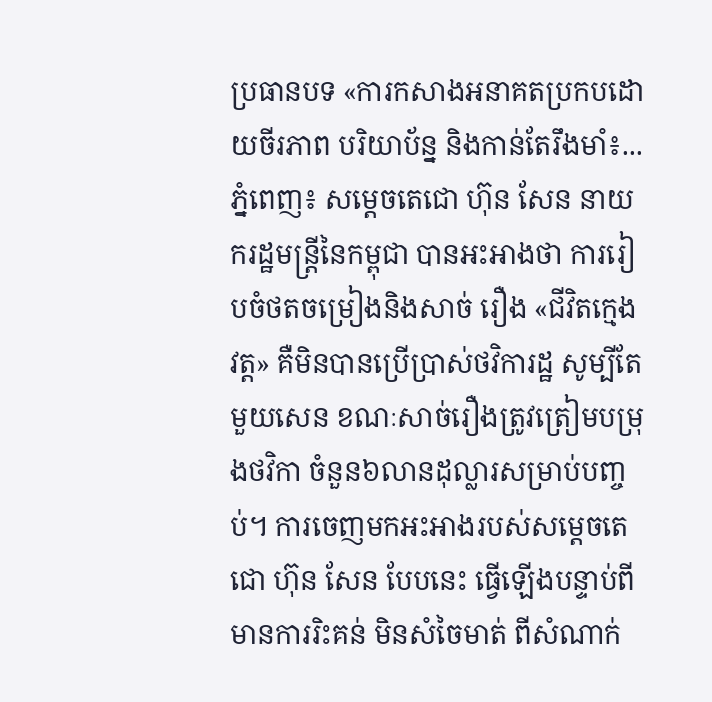ប្រធានបទ «ការកសាងអនាគតប្រកបដោយចីរភាព បរិយាប័ន្ន និងកាន់តែរឹងមាំ៖...
ភ្នំពេញ៖ សម្ដេចតេជោ ហ៊ុន សែន នាយករដ្ឋមន្រ្តីនៃកម្ពុជា បានអះអាងថា ការរៀបចំថតចម្រៀងនិងសាច់ រឿង «ជីវិតក្មេងវត្ត» គឺមិនបានប្រើប្រាស់ថវិការដ្ឋ សូម្បីតែមួយសេន ខណៈសាច់រឿងត្រូវត្រៀមបម្រុងថវិកា ចំនួន៦លានដុល្លារសម្រាប់បញ្ចប់។ ការចេញមកអះអាងរបស់សម្ដេចតេជោ ហ៊ុន សែន បែបនេះ ធ្វើឡើងបន្ទាប់ពីមានការរិះគន់ មិនសំចៃមាត់ ពីសំណាក់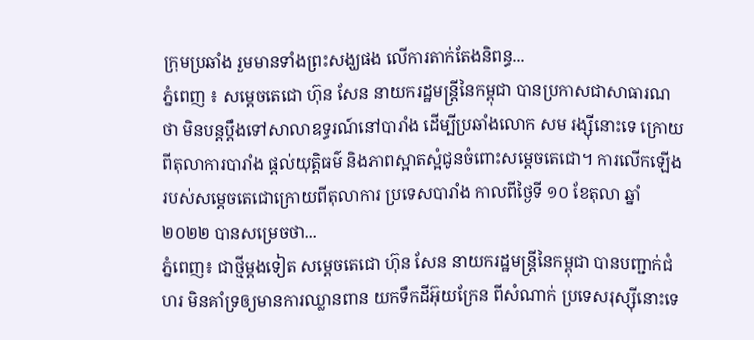ក្រុមប្រឆាំង រួមមានទាំងព្រះសង្ឃផង លើការតាក់តែងនិពន្ធ...
ភ្នំពេញ ៖ សម្ដេចតេជោ ហ៊ុន សែន នាយករដ្ឋមន្ត្រីនៃកម្ពុជា បានប្រកាសជាសាធារណថា មិនបន្តប្តឹងទៅសាលាឧទ្ធរណ៍នៅបារាំង ដើម្បីប្រឆាំងលោក សម រង្ស៊ីនោះទេ ក្រោយពីតុលាការបារាំង ផ្តល់យុត្តិធម៌ និងភាពស្អាតស្អំជូនចំពោះសម្តេចតេជោ។ ការលើកឡើងរបស់សម្ដេចតេជោក្រោយពីតុលាការ ប្រទេសបារាំង កាលពីថ្ងៃទី ១០ ខែតុលា ឆ្នាំ ២០២២ បានសម្រេចថា...
ភ្នំពេញ៖ ជាថ្មីម្ដងទៀត សម្ដេចតេជោ ហ៊ុន សែន នាយករដ្ឋមន្រ្តីនៃកម្ពុជា បានបញ្ជាក់ជំហរ មិនគាំទ្រឲ្យមានការឈ្លានពាន យកទឹកដីអ៊ុយក្រែន ពីសំណាក់ ប្រទេសរុស្ស៊ីនោះទេ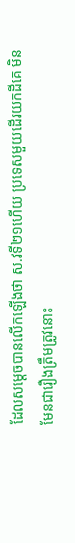ដែលសម្ដេចបានលើកឡើងថា ស.វទី២១ហើយ ប្រទេសមួយដើរយកដីគេ មិនមែនជារឿងត្រឹមត្រូវនោះ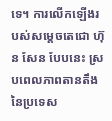ទេ។ ការលើកឡើងរបស់សម្ដេចតេជោ ហ៊ុន សែន បែបនេះ ស្របពេលភាពតានតឹង នៃប្រទេស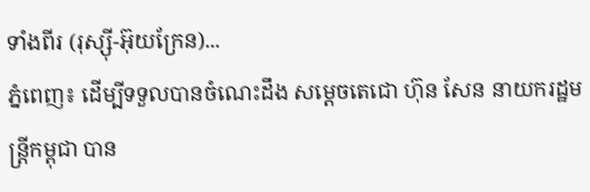ទាំងពីរ (រុស្ស៊ី-អ៊ុយក្រែន)...
ភ្នំពេញ៖ ដើម្បីទទួលបានចំណេះដឹង សម្តេចតេជោ ហ៊ុន សែន នាយករដ្ឋមន្ត្រីកម្ពុជា បាន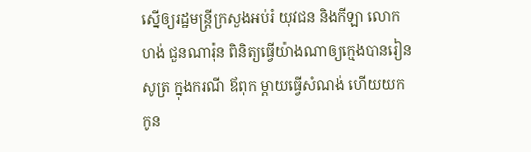ស្នើឲ្យរដ្ឋមន្ត្រីក្រសួងអប់រំ យុវជន និងកីឡា លោក ហង់ ជួនណារ៉ុន ពិនិត្យធ្វើយ៉ាងណាឲ្យក្មេងបានរៀនសូត្រ ក្នុងករណី ឪពុក ម្តាយធ្វើសំណង់ ហើយយកកូន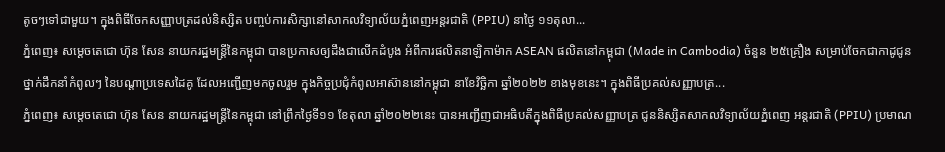តូចៗទៅជាមួយ។ ក្នុងពិធីចែកសញ្ញាបត្រដល់និស្សិត បញ្ចប់ការសិក្សានៅសាកលវិទ្យាល័យភ្នំពេញអន្តរជាតិ (PPIU) នាថ្ងៃ ១១តុលា...
ភ្នំពេញ៖ សម្ដេចតេជោ ហ៊ុន សែន នាយករដ្ឋមន្ដ្រីនៃកម្ពុជា បានប្រកាសឲ្យដឹងជាលើកដំបូង អំពីការផលិតនាឡិកាម៉ាក ASEAN ផលិតនៅកម្ពុជា (Made in Cambodia) ចំនួន ២៥គ្រឿង សម្រាប់ចែកជាកាដូជូនថ្នាក់ដឹកនាំកំពូលៗ នៃបណ្តាប្រទេសដៃគូ ដែលអញ្ជើញមកចូលរួម ក្នុងកិច្ចប្រជុំកំពូលអាស៊ាននៅកម្ពុជា នាខែវិច្ឆិកា ឆ្នាំ២០២២ ខាងមុខនេះ។ ក្នុងពិធីប្រគល់សញ្ញាបត្រ...
ភ្នំពេញ៖ សម្តេចតេជោ ហ៊ុន សែន នាយករដ្ឋមន្ត្រីនៃកម្ពុជា នៅព្រឹកថ្ងៃទី១១ ខែតុលា ឆ្នាំ២០២២នេះ បានអញ្ជើញជាអធិបតីក្នុងពិធីប្រគល់សញ្ញាបត្រ ជូននិស្សិតសាកលវិទ្យាល័យភ្នំពេញ អន្តរជាតិ (PPIU) ប្រមាណ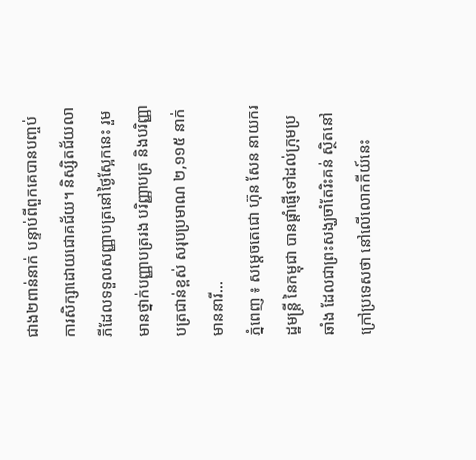ជាង២ពាន់នាក់ បន្ទាប់ពីពួកគេបានបញ្ចប់ការសិក្សាដោយជោគជ័យ។ និស្សិតជ័យលាភីដែលទទួលសញ្ញាបត្រនៅថ្ងៃស្អែកនេះ រួមមានថ្នាក់បញ្ញាបត្ររង បរិញ្ញាបត្រ និងបរិញ្ញាបត្រជាន់ខ្ពស់ សរុបប្រមាណ ២,១១៥ នាក់ មាននារី...
ភ្នំពេញ ៖ សម្តេចតេជោ ហ៊ុន សែន នាយករដ្ឋមន្ដ្រី នៃកម្ពុជា បានផ្ដាំផ្ញើទៅដល់ក្រុមប្រឆាំង ដែលជាព្រះសង្ឃចាំតែរិះគន់ ស្ថិតនៅក្រៅប្រទេសថា នៅលើលោកកីយ៍នេះ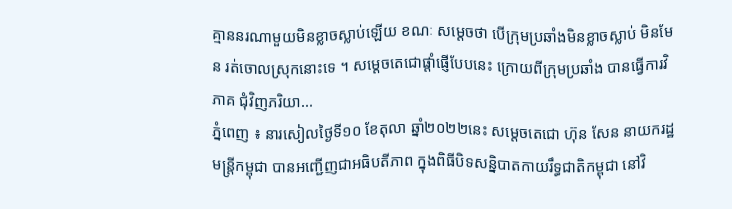គ្មាននរណាមួយមិនខ្លាចស្លាប់ឡើយ ខណៈ សម្ដេចថា បើក្រុមប្រឆាំងមិនខ្លាចស្លាប់ មិនមែន រត់ចោលស្រុកនោះទេ ។ សម្ដេចតេជោផ្ដាំផ្ញើបែបនេះ ក្រោយពីក្រុមប្រឆាំង បានធ្វើការវិភាគ ជុំវិញភរិយា...
ភ្នំពេញ ៖ នារសៀលថ្ងៃទី១០ ខែតុលា ឆ្នាំ២០២២នេះ សម្តេចតេជោ ហ៊ុន សែន នាយករដ្ឋមន្រ្តីកម្ពុជា បានអញ្ជើញជាអធិបតីភាព ក្នុងពិធីបិទសន្និបាតកាយរឹទ្ធជាតិកម្ពុជា នៅវិ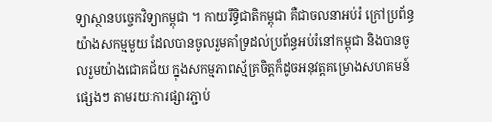ទ្យាស្ថានបច្ចេកវិទ្យាកម្ពុជា ។ កាយរឹទ្ធិជាតិកម្ពុជា គឺជាចលនាអប់រំ ក្រៅប្រព័ន្ធយ៉ាងសកម្មមួយ ដែលបានចូលរួមគាំទ្រដល់ប្រព័ន្ធអប់រំនៅកម្ពុជា និងបានចូលរួមយ៉ាងជោគជ័យ ក្នុងសកម្មភាពស្ម័គ្រចិត្តក៏ដូចអនុវត្តគម្រោងសហគមន៍ផ្សេងៗ តាមរយៈការផ្សារភ្ជាប់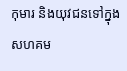កុមារ និងយុវជនទៅក្នុងសហគម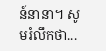ន៍នានា។ សូមរំលឹកថា...